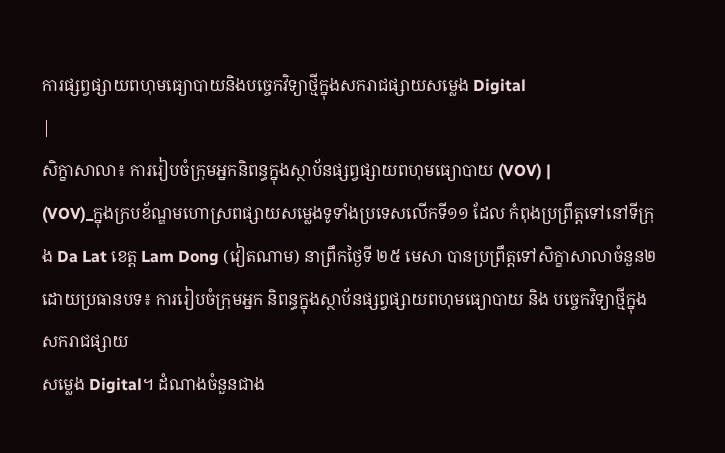ការផ្សព្វផ្សាយពហុមធ្យោបាយនិងបច្ចេកវិទ្យាថ្មីក្នុងសករាជផ្សាយសម្លេង Digital
|
សិក្ខាសាលា៖ ការរៀបចំក្រុមអ្នកនិពន្ធក្នុងស្ថាប័នផ្សព្វផ្សាយពហុមធ្យោបាយ (VOV) |
(VOV)_ក្នុងក្របខ័ណ្ឌមហោស្រពផ្សាយសម្លេងទូទាំងប្រទេសលើកទី១១ ដែល កំពុងប្រព្រឹត្តទៅនៅទីក្រុង Da Lat ខេត្ត Lam Dong (វៀតណាម) នាព្រឹកថ្ងៃទី ២៥ មេសា បានប្រព្រឹត្តទៅសិក្ខាសាលាចំនួន២ ដោយប្រធានបទ៖ ការរៀបចំក្រុមអ្នក និពន្ធក្នុងស្ថាប័នផ្សព្វផ្សាយពហុមធ្យោបាយ និង បច្ចេកវិទ្យាថ្មីក្នុងសករាជផ្សាយ
សម្លេង Digital។ ដំណាងចំនួនជាង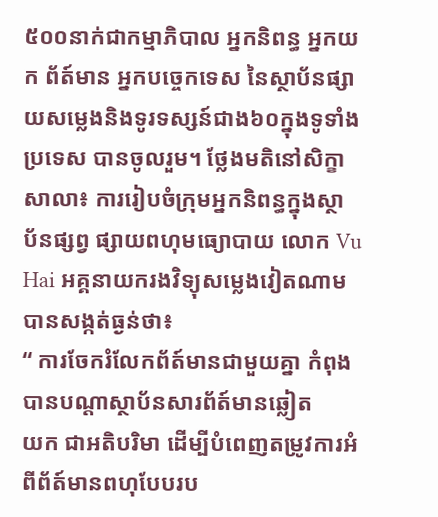៥០០នាក់ជាកម្មាភិបាល អ្នកនិពន្ធ អ្នកយក ព័ត៍មាន អ្នកបច្ចេកទេស នៃស្ថាប័នផ្សាយសម្លេងនិងទូរទស្សន៍ជាង៦០ក្នុងទូទាំង
ប្រទេស បានចូលរួម។ ថ្លែងមតិនៅសិក្ខាសាលា៖ ការរៀបចំក្រុមអ្នកនិពន្ធក្នុងស្ថា
ប័នផ្សព្វ ផ្សាយពហុមធ្យោបាយ លោក Vu Hai អគ្គនាយករងវិទ្យុសម្លេងវៀតណាម
បានសង្កត់ធ្ងន់ថា៖
“ ការចែករំលែកព័ត៍មានជាមួយគ្នា កំពុងបានបណ្ដាស្ថាប័នសារព័ត៍មានឆ្លៀត
យក ជាអតិបរិមា ដើម្បីបំពេញតម្រូវការអំពីព័ត៍មានពហុបែបរប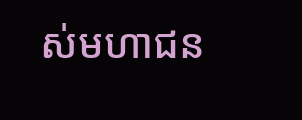ស់មហាជន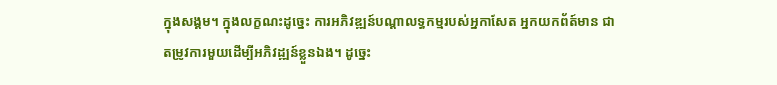ក្នុងសង្គម។ ក្នុងលក្ខណះដូច្នេះ ការអភិវឌ្ឍន៍បណ្ដាលទ្ធកម្មរបស់អ្នកាសែត អ្នកយកព័ត៍មាន ជា
តម្រូវការមួយដើម្បីអភិវដ្ឍន៍ខ្លួនឯង។ ដូច្នេះ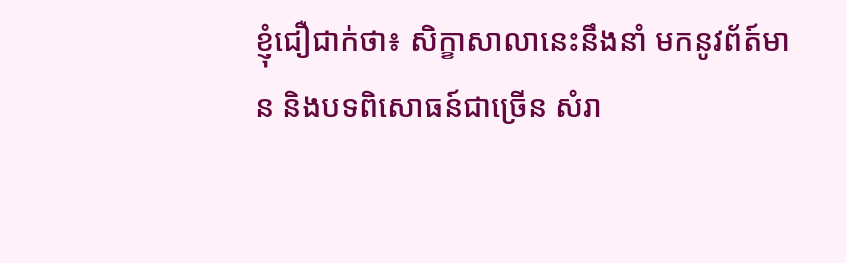ខ្ញុំជឿជាក់ថា៖ សិក្ខាសាលានេះនឹងនាំ មកនូវព័ត៍មាន និងបទពិសោធន៍ជាច្រើន សំរា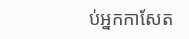ប់អ្នកកាសែត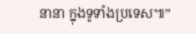នានា ក្នុងទូទាំងប្រទេស៕”